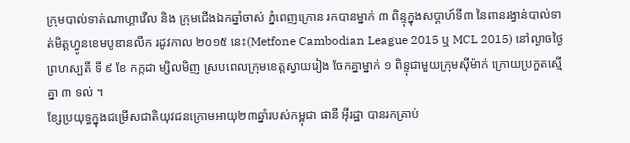ក្រុមបាល់ទាត់ណាហ្គាវើល និង ក្រុមជើងឯកឆ្នាំចាស់ ភ្នំពេញក្រោន រកបានម្នាក់ ៣ ពិន្ទុក្នុងសប្ដាហ៍ទី៣ នៃពានរង្វាន់បាល់ទាត់មិត្តហ្វូនខេមបូឌានលីក រដូវកាល ២០១៥ នេះ(Metfone Cambodian League 2015 ឬ MCL 2015) នៅល្ងាចថ្ងៃ ព្រហស្បតិ៍ ទី ៩ ខែ កក្កដា ម្សិលមិញ ស្របពេលក្រុមខេត្តស្វាយរៀង ចែកគ្នាម្នាក់ ១ ពិន្ទុជាមួយក្រុមស៊ីម៉ាក់ ក្រោយប្រកួតស្មើគ្នា ៣ ទល់ ។
ខ្សែប្រយុទ្ធក្នុងជម្រើសជាតិយុវជនក្រោមអាយុ២៣ឆ្នាំរបស់កម្ពុជា ផានី អ៊ីរដ្ឋា បានរកគ្រាប់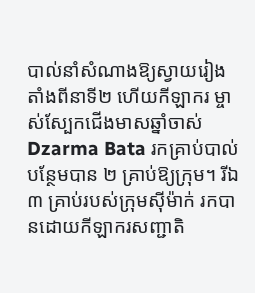បាល់នាំសំណាងឱ្យស្វាយរៀង តាំងពីនាទី២ ហើយកីឡាករ ម្ចាស់ស្បែកជើងមាសឆ្នាំចាស់ Dzarma Bata រកគ្រាប់បាល់បន្ថែមបាន ២ គ្រាប់ឱ្យក្រុម។ រីឯ ៣ គ្រាប់របស់ក្រុមស៊ីម៉ាក់ រកបានដោយកីឡាករសញ្ជាតិ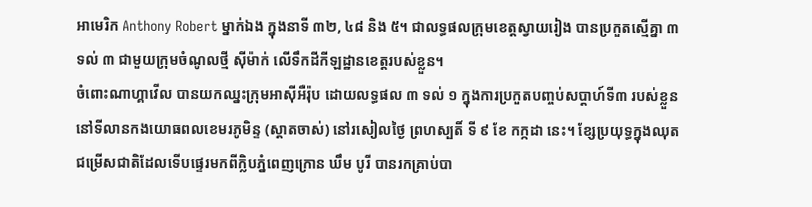អាមេរិក Anthony Robert ម្នាក់ឯង ក្នុងនាទី ៣២, ៤៨ និង ៥។ ជាលទ្ធផលក្រុមខេត្តស្វាយរៀង បានប្រកួតស្មើគ្នា ៣ ទល់ ៣ ជាមួយក្រុមចំណូលថ្មី ស៊ីម៉ាក់ លើទឹកដីកីឡដ្ឋានខេត្តរបស់ខ្លួន។
ចំពោះណាហ្គាវើល បានយកឈ្នះក្រុមអាស៊ីអឺរ៉ុប ដោយលទ្ធផល ៣ ទល់ ១ ក្នុងការប្រកួតបញ្ចប់សប្ដាហ៍ទី៣ របស់ខ្លួននៅទីលានកងយោធពលខេមរភូមិន្ទ (ស្ដាតចាស់) នៅរសៀលថ្ងៃ ព្រហស្បតិ៍ ទី ៩ ខែ កក្កដា នេះ។ ខ្សែប្រយុទ្ធក្នុងឈុតជម្រើសជាតិដែលទើបផ្ទេរមកពីក្លិបភ្នំពេញក្រោន ឃឹម បូរី បានរកគ្រាប់បា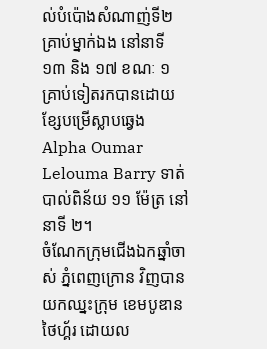ល់បំប៉ោងសំណាញ់ទី២ គ្រាប់ម្នាក់ឯង នៅនាទី ១៣ និង ១៧ ខណៈ ១ គ្រាប់ទៀតរកបានដោយខ្សែបម្រើស្លាបឆ្វេង Alpha Oumar Lelouma Barry ទាត់បាល់ពិន័យ ១១ ម៉ែត្រ នៅនាទី ២។
ចំណែកក្រុមជើងឯកឆ្នាំចាស់ ភ្នំពេញក្រោន វិញបានយកឈ្នះក្រុម ខេមបូឌានថៃហ្គ័រ ដោយល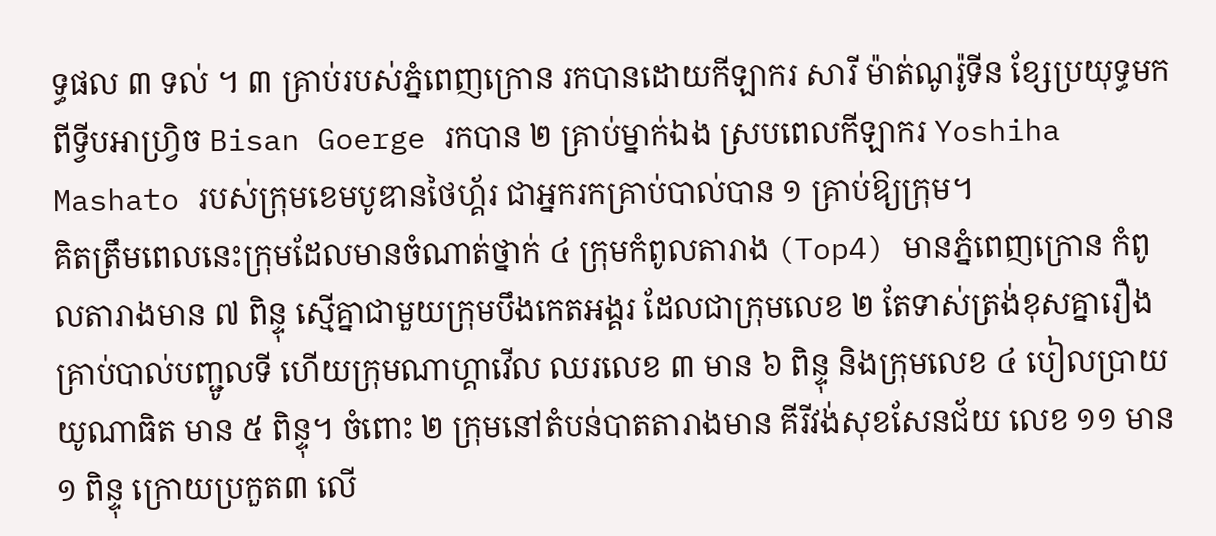ទ្ធផល ៣ ទល់ ។ ៣ គ្រាប់របស់ភ្នំពេញក្រោន រកបានដោយកីឡាករ សារី ម៉ាត់ណូរ៉ូទីន ខ្សែប្រយុទ្ធមកពីទ្វីបអាហ្វ្រិច Bisan Goerge រកបាន ២ គ្រាប់ម្នាក់ឯង ស្របពេលកីឡាករ Yoshiha Mashato របស់ក្រុមខេមបូឌានថៃហ្គ័រ ជាអ្នករកគ្រាប់បាល់បាន ១ គ្រាប់ឱ្យក្រុម។
គិតត្រឹមពេលនេះក្រុមដែលមានចំណាត់ថ្នាក់ ៤ ក្រុមកំពូលតារាង (Top4) មានភ្នំពេញក្រោន កំពូលតារាងមាន ៧ ពិន្ទុ ស្មើគ្នាជាមួយក្រុមបឹងកេតអង្គរ ដែលជាក្រុមលេខ ២ តែទាស់ត្រង់ខុសគ្នារឿងគ្រាប់បាល់បញ្ជូលទី ហើយក្រុមណាហ្គាវើល ឈរលេខ ៣ មាន ៦ ពិន្ទុ និងក្រុមលេខ ៤ បៀលប្រាយយូណាធិត មាន ៥ ពិន្ទុ។ ចំពោះ ២ ក្រុមនៅតំបន់បាតតារាងមាន គីរីវង់សុខសែនជ័យ លេខ ១១ មាន ១ ពិន្ទុ ក្រោយប្រកួត៣ លើ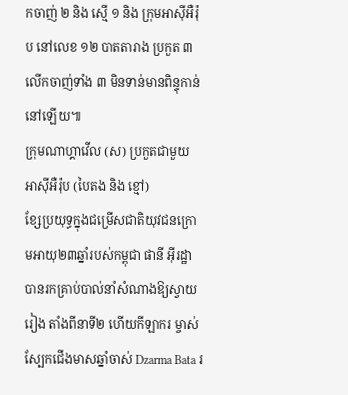កចាញ់ ២ និង ស្មើ ១ និង ក្រុមអាស៊ីអឺរ៉ុប នៅលេខ ១២ បាតតារាង ប្រកួត ៣ លើកចាញ់ទាំង ៣ មិនទាន់មានពិន្ទុកាន់នៅឡើយ៕
ក្រុមណាហ្គាវើល (ស) ប្រកួតជាមួយ អាស៊ីអឺរ៉ុប (បៃតង និង ខ្មៅ)
ខ្សែប្រយុទ្ធក្នុងជម្រើសជាតិយុវជនក្រោមអាយុ២៣ឆ្នាំរបស់កម្ពុជា ផានី អ៊ីរដ្ឋា បានរកគ្រាប់បាល់នាំសំណាងឱ្យស្វាយរៀង តាំងពីនាទី២ ហើយកីឡាករ ម្ចាស់ស្បែកជើងមាសឆ្នាំចាស់ Dzarma Bata រ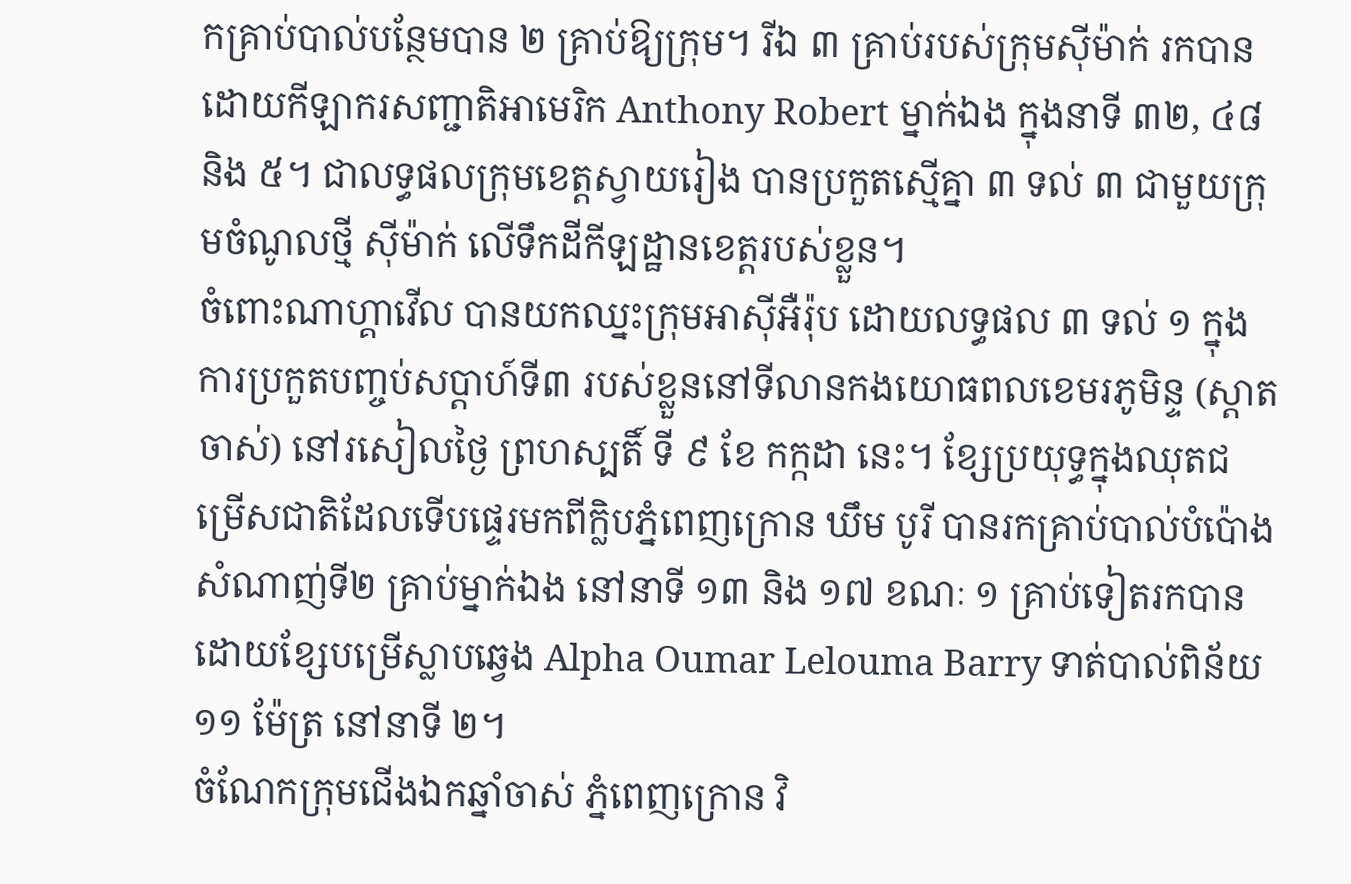កគ្រាប់បាល់បន្ថែមបាន ២ គ្រាប់ឱ្យក្រុម។ រីឯ ៣ គ្រាប់របស់ក្រុមស៊ីម៉ាក់ រកបានដោយកីឡាករសញ្ជាតិអាមេរិក Anthony Robert ម្នាក់ឯង ក្នុងនាទី ៣២, ៤៨ និង ៥។ ជាលទ្ធផលក្រុមខេត្តស្វាយរៀង បានប្រកួតស្មើគ្នា ៣ ទល់ ៣ ជាមួយក្រុមចំណូលថ្មី ស៊ីម៉ាក់ លើទឹកដីកីឡដ្ឋានខេត្តរបស់ខ្លួន។
ចំពោះណាហ្គាវើល បានយកឈ្នះក្រុមអាស៊ីអឺរ៉ុប ដោយលទ្ធផល ៣ ទល់ ១ ក្នុងការប្រកួតបញ្ចប់សប្ដាហ៍ទី៣ របស់ខ្លួននៅទីលានកងយោធពលខេមរភូមិន្ទ (ស្ដាតចាស់) នៅរសៀលថ្ងៃ ព្រហស្បតិ៍ ទី ៩ ខែ កក្កដា នេះ។ ខ្សែប្រយុទ្ធក្នុងឈុតជម្រើសជាតិដែលទើបផ្ទេរមកពីក្លិបភ្នំពេញក្រោន ឃឹម បូរី បានរកគ្រាប់បាល់បំប៉ោងសំណាញ់ទី២ គ្រាប់ម្នាក់ឯង នៅនាទី ១៣ និង ១៧ ខណៈ ១ គ្រាប់ទៀតរកបានដោយខ្សែបម្រើស្លាបឆ្វេង Alpha Oumar Lelouma Barry ទាត់បាល់ពិន័យ ១១ ម៉ែត្រ នៅនាទី ២។
ចំណែកក្រុមជើងឯកឆ្នាំចាស់ ភ្នំពេញក្រោន វិ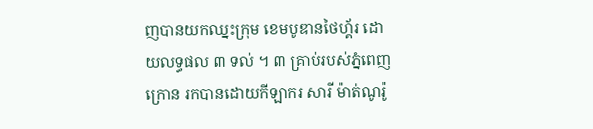ញបានយកឈ្នះក្រុម ខេមបូឌានថៃហ្គ័រ ដោយលទ្ធផល ៣ ទល់ ។ ៣ គ្រាប់របស់ភ្នំពេញក្រោន រកបានដោយកីឡាករ សារី ម៉ាត់ណូរ៉ូ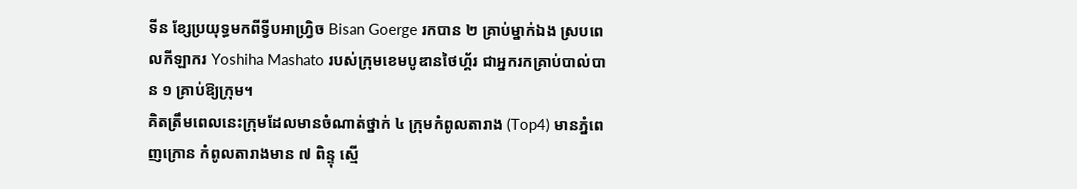ទីន ខ្សែប្រយុទ្ធមកពីទ្វីបអាហ្វ្រិច Bisan Goerge រកបាន ២ គ្រាប់ម្នាក់ឯង ស្របពេលកីឡាករ Yoshiha Mashato របស់ក្រុមខេមបូឌានថៃហ្គ័រ ជាអ្នករកគ្រាប់បាល់បាន ១ គ្រាប់ឱ្យក្រុម។
គិតត្រឹមពេលនេះក្រុមដែលមានចំណាត់ថ្នាក់ ៤ ក្រុមកំពូលតារាង (Top4) មានភ្នំពេញក្រោន កំពូលតារាងមាន ៧ ពិន្ទុ ស្មើ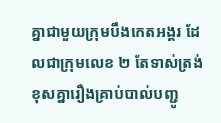គ្នាជាមួយក្រុមបឹងកេតអង្គរ ដែលជាក្រុមលេខ ២ តែទាស់ត្រង់ខុសគ្នារឿងគ្រាប់បាល់បញ្ជូ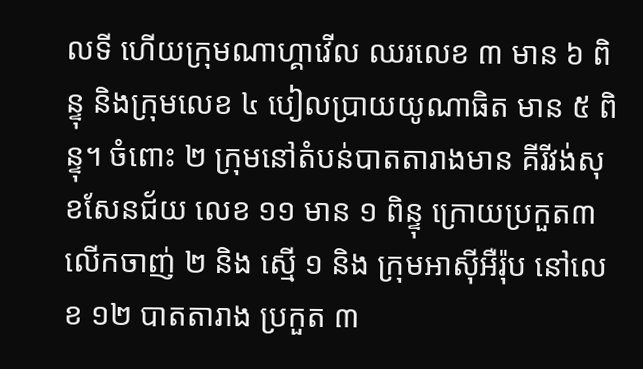លទី ហើយក្រុមណាហ្គាវើល ឈរលេខ ៣ មាន ៦ ពិន្ទុ និងក្រុមលេខ ៤ បៀលប្រាយយូណាធិត មាន ៥ ពិន្ទុ។ ចំពោះ ២ ក្រុមនៅតំបន់បាតតារាងមាន គីរីវង់សុខសែនជ័យ លេខ ១១ មាន ១ ពិន្ទុ ក្រោយប្រកួត៣ លើកចាញ់ ២ និង ស្មើ ១ និង ក្រុមអាស៊ីអឺរ៉ុប នៅលេខ ១២ បាតតារាង ប្រកួត ៣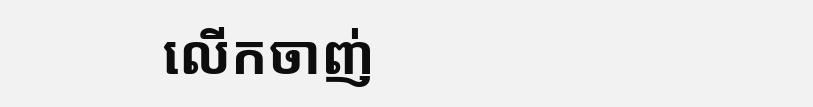លើកចាញ់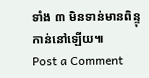ទាំង ៣ មិនទាន់មានពិន្ទុកាន់នៅឡើយ៕
Post a Comment